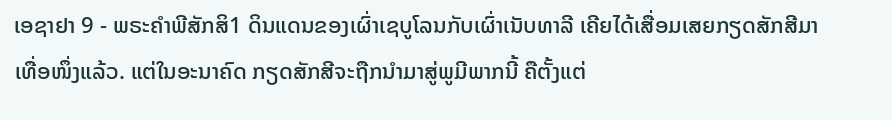ເອຊາຢາ 9 - ພຣະຄຳພີສັກສິ1 ດິນແດນຂອງເຜົ່າເຊບູໂລນກັບເຜົ່າເນັບທາລີ ເຄີຍໄດ້ເສື່ອມເສຍກຽດສັກສີມາເທື່ອໜຶ່ງແລ້ວ. ແຕ່ໃນອະນາຄົດ ກຽດສັກສີຈະຖືກນຳມາສູ່ພູມີພາກນີ້ ຄືຕັ້ງແຕ່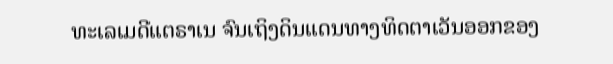ທະເລເມດີແຕຣາເນ ຈົນເຖິງດິນແດນທາງທິດຕາເວັນອອກຂອງ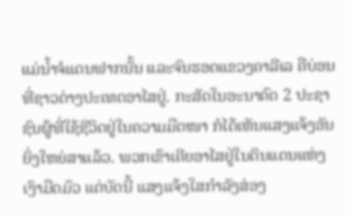ແມ່ນໍ້າຈໍແດນຟາກນັ້ນ ແລະຈົນຮອດແຂວງຄາລີເລ ຄືບ່ອນທີ່ຊາວຕ່າງປະເທດອາໄສຢູ່. ກະສັດໃນອະນາຄົດ 2 ປະຊາຊົນຜູ້ທີ່ໃຊ້ຊີວິດຢູ່ໃນຄວາມມືດໜາ ກໍໄດ້ເຫັນແສງແຈ້ງອັນຍິ່ງໃຫຍ່ສາແລ້ວ. ພວກເຂົາເຄີຍອາໄສຢູ່ໃນດິນແດນແຫ່ງເງົາມືດມົວ ແຕ່ບັດນີ້ ແສງແຈ້ງໃສກຳລັງສ່ອງ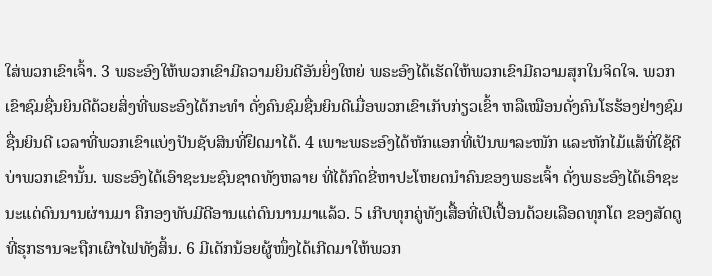ໃສ່ພວກເຂົາເຈົ້າ. 3 ພຣະອົງໃຫ້ພວກເຂົາມີຄວາມຍິນດີອັນຍິ່ງໃຫຍ່ ພຣະອົງໄດ້ເຮັດໃຫ້ພວກເຂົາມີຄວາມສຸກໃນຈິດໃຈ. ພວກເຂົາຊົມຊື່ນຍິນດີດ້ວຍສິ່ງທີ່ພຣະອົງໄດ້ກະທຳ ດັ່ງຄົນຊົມຊື່ນຍິນດີເມື່ອພວກເຂົາເກັບກ່ຽວເຂົ້າ ຫລືເໝືອນດັ່ງຄົນໂຮຮ້ອງຢ່າງຊົມຊື່ນຍິນດີ ເວລາທີ່ພວກເຂົາແບ່ງປັນຊັບສິນທີ່ຢຶດມາໄດ້. 4 ເພາະພຣະອົງໄດ້ຫັກແອກທີ່ເປັນພາລະໜັກ ແລະຫັກໄມ້ແສ້ທີ່ໃຊ້ຕີບ່າພວກເຂົານັ້ນ. ພຣະອົງໄດ້ເອົາຊະນະຊົນຊາດທັງຫລາຍ ທີ່ໄດ້ກົດຂີ່ຫາປະໂຫຍດນຳຄົນຂອງພຣະເຈົ້າ ດັ່ງພຣະອົງໄດ້ເອົາຊະນະແຕ່ດົນນານຜ່ານມາ ຄືກອງທັບມີດີອານແຕ່ດົນນານມາແລ້ວ. 5 ເກີບທຸກຄູ່ທັງເສື້ອທີ່ເປິເປື້ອນດ້ວຍເລືອດທຸກໂຕ ຂອງສັດຕູທີ່ຮຸກຮານຈະຖືກເຜົາໄຟທັງສິ້ນ. 6 ມີເດັກນ້ອຍຜູ້ໜຶ່ງໄດ້ເກີດມາໃຫ້ພວກ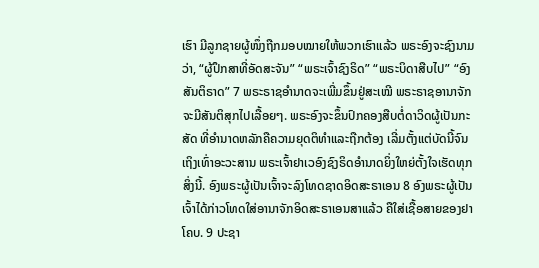ເຮົາ ມີລູກຊາຍຜູ້ໜຶ່ງຖືກມອບໝາຍໃຫ້ພວກເຮົາແລ້ວ ພຣະອົງຈະຊົງນາມວ່າ, “ຜູ້ປຶກສາທີ່ອັດສະຈັນ” “ພຣະເຈົ້າຊົງຣິດ” “ພຣະບິດາສືບໄປ” “ອົງສັນຕິຣາດ” 7 ພຣະຣາຊອຳນາດຈະເພີ່ມຂຶ້ນຢູ່ສະເໝີ ພຣະຣາຊອານາຈັກຈະມີສັນຕິສຸກໄປເລື້ອຍໆ. ພຣະອົງຈະຂຶ້ນປົກຄອງສືບຕໍ່ດາວິດຜູ້ເປັນກະສັດ ທີ່ອຳນາດຫລັກຄືຄວາມຍຸດຕິທຳແລະຖືກຕ້ອງ ເລີ່ມຕັ້ງແຕ່ບັດນີ້ຈົນເຖິງເທົ່າອະວະສານ ພຣະເຈົ້າຢາເວອົງຊົງຣິດອຳນາດຍິ່ງໃຫຍ່ຕັ້ງໃຈເຮັດທຸກສິ່ງນີ້. ອົງພຣະຜູ້ເປັນເຈົ້າຈະລົງໂທດຊາດອິດສະຣາເອນ 8 ອົງພຣະຜູ້ເປັນເຈົ້າໄດ້ກ່າວໂທດໃສ່ອານາຈັກອິດສະຣາເອນສາແລ້ວ ຄືໃສ່ເຊື້ອສາຍຂອງຢາໂຄບ. 9 ປະຊາ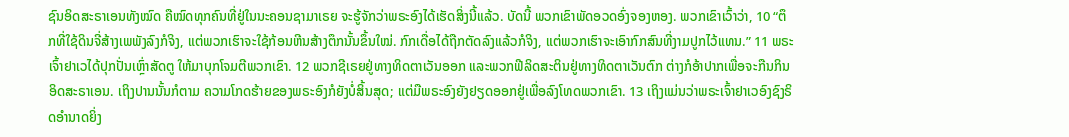ຊົນອິດສະຣາເອນທັງໝົດ ຄືໝົດທຸກຄົນທີ່ຢູ່ໃນນະຄອນຊາມາເຣຍ ຈະຮູ້ຈັກວ່າພຣະອົງໄດ້ເຮັດສິ່ງນີ້ແລ້ວ. ບັດນີ້ ພວກເຂົາພັດອວດອົ່ງຈອງຫອງ. ພວກເຂົາເວົ້າວ່າ, 10 “ຕຶກທີ່ໃຊ້ດິນຈີ່ສ້າງເພພັງລົງກໍຈິງ, ແຕ່ພວກເຮົາຈະໃຊ້ກ້ອນຫີນສ້າງຕຶກນັ້ນຂຶ້ນໃໝ່. ກົກເດື່ອໄດ້ຖືກຕັດລົງແລ້ວກໍຈິງ, ແຕ່ພວກເຮົາຈະເອົາກົກສົນທີ່ງາມປູກໄວ້ແທນ.” 11 ພຣະເຈົ້າຢາເວໄດ້ປຸກປັ່ນເຫຼົ່າສັດຕູ ໃຫ້ມາບຸກໂຈມຕີພວກເຂົາ. 12 ພວກຊີເຣຍຢູ່ທາງທິດຕາເວັນອອກ ແລະພວກຟີລິດສະຕິນຢູ່ທາງທິດຕາເວັນຕົກ ຕ່າງກໍອ້າປາກເພື່ອຈະກືນກິນອິດສະຣາເອນ. ເຖິງປານນັ້ນກໍຕາມ ຄວາມໂກດຮ້າຍຂອງພຣະອົງກໍຍັງບໍ່ສິ້ນສຸດ; ແຕ່ມືພຣະອົງຍັງຢຽດອອກຢູ່ເພື່ອລົງໂທດພວກເຂົາ. 13 ເຖິງແມ່ນວ່າພຣະເຈົ້າຢາເວອົງຊົງຣິດອຳນາດຍິ່ງ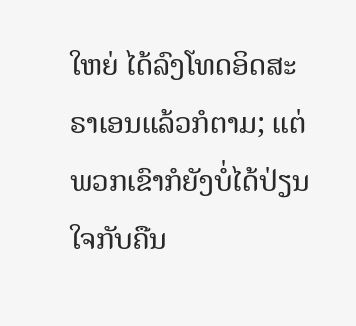ໃຫຍ່ ໄດ້ລົງໂທດອິດສະຣາເອນແລ້ວກໍຕາມ; ແຕ່ພວກເຂົາກໍຍັງບໍ່ໄດ້ປ່ຽນໃຈກັບຄືນ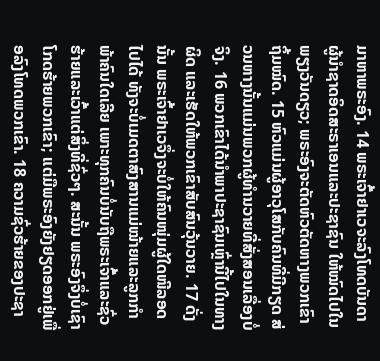ມາຫາພຣະອົງ. 14 ພຣະເຈົ້າຢາເວຈະລົງໂທດບັນດາຜູ້ນຳຊາດອິດສະຣາເອນແລະປະຊາຊົນ ໃຫ້ໝົດໄປໃນພຽງວັນດຽວ; ພຣະອົງຈະຕັດຫົວຕັດຫາງພວກເຂົາຖິ້ມໝົດ. 15 ຫົວແມ່ນຜູ້ອາວຸໂສກັບຄົນທີ່ມີກຽດ ສ່ວນຫາງນັ້ນແມ່ນພວກຜູ້ທຳນວາຍທີ່ສັ່ງສອນເລື່ອງບໍ່ຈິງ. 16 ພວກເຂົາໄດ້ນຳພາປະຊາຊົນເຫຼົ່ານີ້ໄປໃນທາງຜິດ ແລະເຮັດໃຫ້ພວກເຂົາສັບສົນວຸ້ນວາຍ. 17 ດັ່ງນັ້ນ ພຣະເຈົ້າຢາເວຈຶ່ງຈະບໍ່ໃຫ້ຄົນໜຸ່ມຜູ້ໃດໜີລອດໄປໄດ້ ທັງຈະບໍ່ເມດຕາສົງສານແມ່ໝ້າຍແລະລູກກຳພ້າຄົນໃດເລີຍ ເພາະທຸກຄົນບໍ່ນັບຖືພຣະເຈົ້າແລະຊົ່ວຮ້າຍແລະເວົ້າແຕ່ສິ່ງທີ່ຊົ່ວໆ. ສະນັ້ນ ພຣະອົງຈຶ່ງບໍ່ເຊົາໂກດຮ້າຍພວກເຂົາ; ແຕ່ມືພຣະອົງຍັງຢຽດອອກຢູ່ເພື່ອລົງໂທດພວກເຂົາ. 18 ຄວາມຊົ່ວຮ້າຍຂອງປະຊາ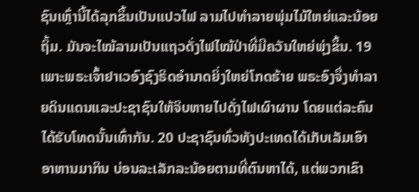ຊົນເຫຼົ່ານີ້ໄດ້ລຸກຂຶ້ນເປັນແປວໄຟ ລາມໄປທຳລາຍພຸ່ມໄມ້ໃຫຍ່ແລະນ້ອຍຖິ້ມ. ມັນຈະໄໝ້ລາມເປັນແຖວດັ່ງໄຟໄໝ້ປ່າທີ່ມີຄວັນໃຫຍ່ພຸ່ງຂຶ້ນ. 19 ເພາະພຣະເຈົ້າຢາເວອົງຊົງຣິດອຳນາດຍິ່ງໃຫຍ່ໂກດຮ້າຍ ພຣະອົງຈຶ່ງທຳລາຍດິນແດນແລະປະຊາຊົນໃຫ້ຈິບຫາຍໄປດັ່ງໄຟເຜົາຜານ ໂດຍແຕ່ລະຄົນໄດ້ຮັບໂທດນັ້ນເທົ່າກັນ. 20 ປະຊາຊົນທົ່ວທັງປະເທດໄດ້ເກັບເລັມເອົາອາຫານມາກິນ ບ່ອນລະເລັກລະນ້ອຍຕາມທີ່ຕົນຫາໄດ້, ແຕ່ພວກເຂົາ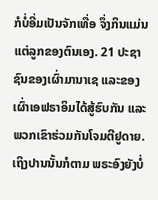ກໍບໍ່ອີ່ມເປັນຈັກເທື່ອ ຈຶ່ງກິນແມ່ນແຕ່ລູກຂອງຕົນເອງ. 21 ປະຊາຊົນຂອງເຜົ່າມານາເຊ ແລະຂອງເຜົ່າເອຟຣາອິມໄດ້ສູ້ຮົບກັນ ແລະພວກເຂົາຮ່ວມກັນໂຈມຕີຢູດາຍ. ເຖິງປານນັ້ນກໍຕາມ ພຣະອົງຍັງບໍ່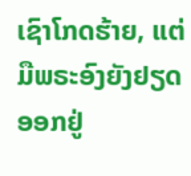ເຊົາໂກດຮ້າຍ, ແຕ່ມືພຣະອົງຍັງຢຽດອອກຢູ່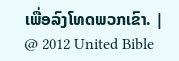ເພື່ອລົງໂທດພວກເຂົາ. |
@ 2012 United Bible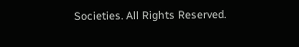Societies. All Rights Reserved.